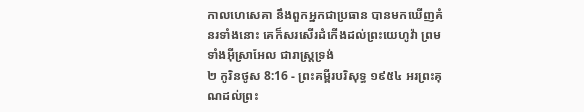កាលហេសេគា នឹងពួកអ្នកជាប្រធាន បានមកឃើញគំនរទាំងនោះ គេក៏សរសើរដំកើងដល់ព្រះយេហូវ៉ា ព្រមទាំងអ៊ីស្រាអែល ជារាស្ត្រទ្រង់
២ កូរិនថូស 8:16 - ព្រះគម្ពីរបរិសុទ្ធ ១៩៥៤ អរព្រះគុណដល់ព្រះ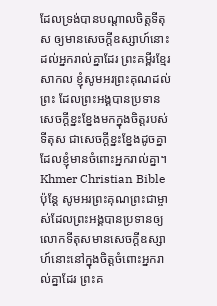ដែលទ្រង់បានបណ្តាលចិត្តទីតុស ឲ្យមានសេចក្ដីឧស្សាហ៍នោះ ដល់អ្នករាល់គ្នាដែរ ព្រះគម្ពីរខ្មែរសាកល ខ្ញុំសូមអរព្រះគុណដល់ព្រះ ដែលព្រះអង្គបានប្រទានសេចក្ដីខ្នះខ្នែងមកក្នុងចិត្តរបស់ទីតុស ជាសេចក្ដីខ្នះខ្នែងដូចគ្នាដែលខ្ញុំមានចំពោះអ្នករាល់គ្នា។ Khmer Christian Bible ប៉ុន្ដែ សូមអរព្រះគុណព្រះជាម្ចាស់ដែលព្រះអង្គបានប្រទានឲ្យលោកទីតុសមានសេចក្ដីឧស្សាហ៍នោះនៅក្នុងចិត្ដចំពោះអ្នករាល់គ្នាដែរ ព្រះគ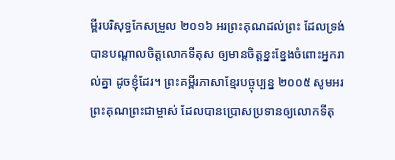ម្ពីរបរិសុទ្ធកែសម្រួល ២០១៦ អរព្រះគុណដល់ព្រះ ដែលទ្រង់បានបណ្តាលចិត្តលោកទីតុស ឲ្យមានចិត្តខ្នះខ្នែងចំពោះអ្នករាល់គ្នា ដូចខ្ញុំដែរ។ ព្រះគម្ពីរភាសាខ្មែរបច្ចុប្បន្ន ២០០៥ សូមអរព្រះគុណព្រះជាម្ចាស់ ដែលបានប្រោសប្រទានឲ្យលោកទីតុ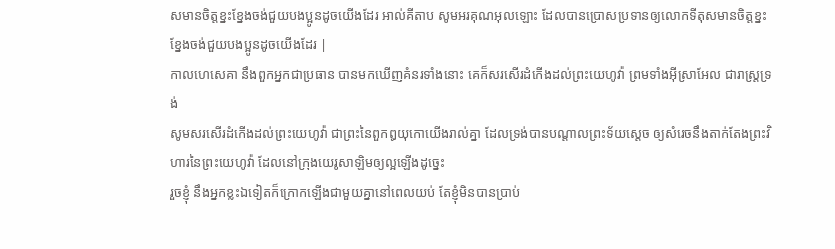សមានចិត្តខ្នះខ្នែងចង់ជួយបងប្អូនដូចយើងដែរ អាល់គីតាប សូមអរគុណអុលឡោះ ដែលបានប្រោសប្រទានឲ្យលោកទីតុសមានចិត្ដខ្នះខ្នែងចង់ជួយបងប្អូនដូចយើងដែរ |
កាលហេសេគា នឹងពួកអ្នកជាប្រធាន បានមកឃើញគំនរទាំងនោះ គេក៏សរសើរដំកើងដល់ព្រះយេហូវ៉ា ព្រមទាំងអ៊ីស្រាអែល ជារាស្ត្រទ្រង់
សូមសរសើរដំកើងដល់ព្រះយេហូវ៉ា ជាព្រះនៃពួកឰយុកោយើងរាល់គ្នា ដែលទ្រង់បានបណ្តាលព្រះទ័យស្តេច ឲ្យសំរេចនឹងតាក់តែងព្រះវិហារនៃព្រះយេហូវ៉ា ដែលនៅក្រុងយេរូសាឡិមឲ្យល្អឡើងដូច្នេះ
រួចខ្ញុំ នឹងអ្នកខ្លះឯទៀតក៏ក្រោកឡើងជាមួយគ្នានៅពេលយប់ តែខ្ញុំមិនបានប្រាប់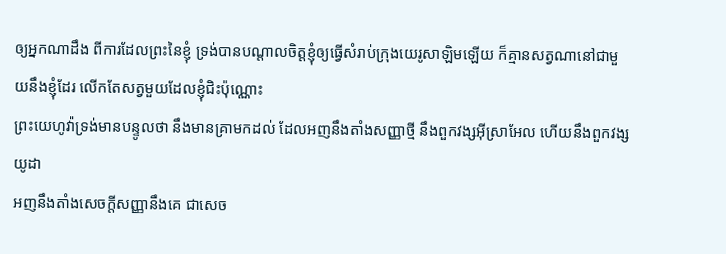ឲ្យអ្នកណាដឹង ពីការដែលព្រះនៃខ្ញុំ ទ្រង់បានបណ្តាលចិត្តខ្ញុំឲ្យធ្វើសំរាប់ក្រុងយេរូសាឡិមឡើយ ក៏គ្មានសត្វណានៅជាមួយនឹងខ្ញុំដែរ លើកតែសត្វមួយដែលខ្ញុំជិះប៉ុណ្ណោះ
ព្រះយេហូវ៉ាទ្រង់មានបន្ទូលថា នឹងមានគ្រាមកដល់ ដែលអញនឹងតាំងសញ្ញាថ្មី នឹងពួកវង្សអ៊ីស្រាអែល ហើយនឹងពួកវង្សយូដា
អញនឹងតាំងសេចក្ដីសញ្ញានឹងគេ ជាសេច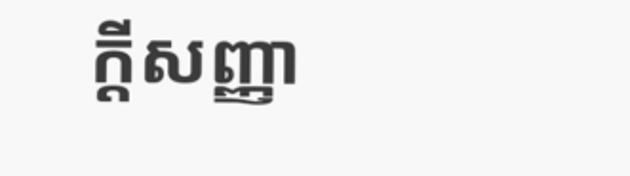ក្ដីសញ្ញា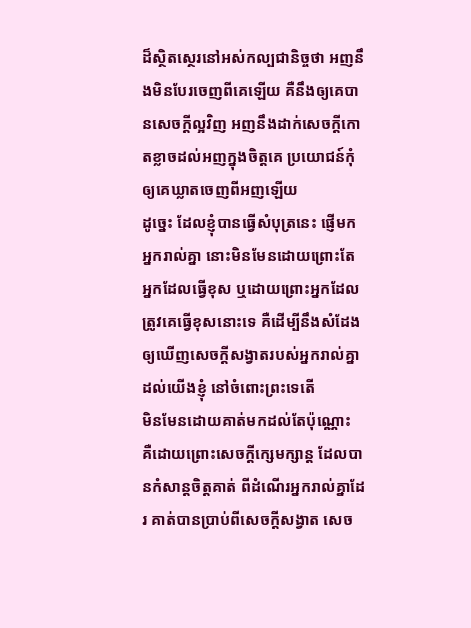ដ៏ស្ថិតស្ថេរនៅអស់កល្បជានិច្ចថា អញនឹងមិនបែរចេញពីគេឡើយ គឺនឹងឲ្យគេបានសេចក្ដីល្អវិញ អញនឹងដាក់សេចក្ដីកោតខ្លាចដល់អញក្នុងចិត្តគេ ប្រយោជន៍កុំឲ្យគេឃ្លាតចេញពីអញឡើយ
ដូច្នេះ ដែលខ្ញុំបានធ្វើសំបុត្រនេះ ផ្ញើមកអ្នករាល់គ្នា នោះមិនមែនដោយព្រោះតែអ្នកដែលធ្វើខុស ឬដោយព្រោះអ្នកដែលត្រូវគេធ្វើខុសនោះទេ គឺដើម្បីនឹងសំដែងឲ្យឃើញសេចក្ដីសង្វាតរបស់អ្នករាល់គ្នាដល់យើងខ្ញុំ នៅចំពោះព្រះទេតើ
មិនមែនដោយគាត់មកដល់តែប៉ុណ្ណោះ គឺដោយព្រោះសេចក្ដីក្សេមក្សាន្ត ដែលបានកំសាន្តចិត្តគាត់ ពីដំណើរអ្នករាល់គ្នាដែរ គាត់បានប្រាប់ពីសេចក្ដីសង្វាត សេច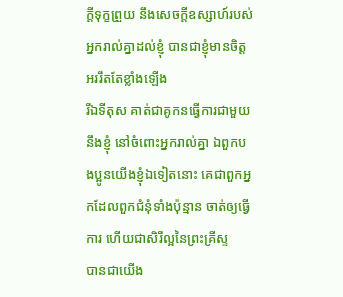ក្ដីទុក្ខព្រួយ នឹងសេចក្ដីឧស្សាហ៍របស់អ្នករាល់គ្នាដល់ខ្ញុំ បានជាខ្ញុំមានចិត្តអររឹតតែខ្លាំងឡើង
រីឯទីតុស គាត់ជាគូកនធ្វើការជាមួយនឹងខ្ញុំ នៅចំពោះអ្នករាល់គ្នា ឯពួកបងប្អូនយើងខ្ញុំឯទៀតនោះ គេជាពួកអ្នកដែលពួកជំនុំទាំងប៉ុន្មាន ចាត់ឲ្យធ្វើការ ហើយជាសិរីល្អនៃព្រះគ្រីស្ទ
បានជាយើង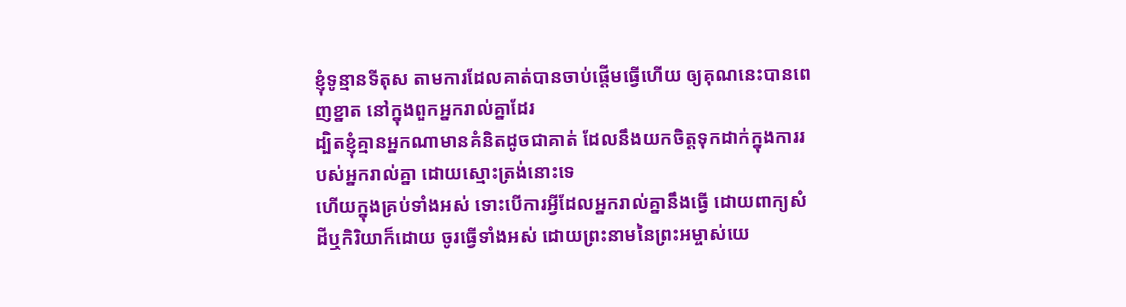ខ្ញុំទូន្មានទីតុស តាមការដែលគាត់បានចាប់ផ្តើមធ្វើហើយ ឲ្យគុណនេះបានពេញខ្នាត នៅក្នុងពួកអ្នករាល់គ្នាដែរ
ដ្បិតខ្ញុំគ្មានអ្នកណាមានគំនិតដូចជាគាត់ ដែលនឹងយកចិត្តទុកដាក់ក្នុងការរបស់អ្នករាល់គ្នា ដោយស្មោះត្រង់នោះទេ
ហើយក្នុងគ្រប់ទាំងអស់ ទោះបើការអ្វីដែលអ្នករាល់គ្នានឹងធ្វើ ដោយពាក្យសំដីឬកិរិយាក៏ដោយ ចូរធ្វើទាំងអស់ ដោយព្រះនាមនៃព្រះអម្ចាស់យេ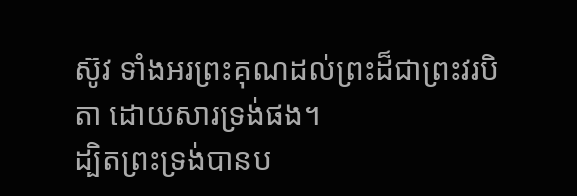ស៊ូវ ទាំងអរព្រះគុណដល់ព្រះដ៏ជាព្រះវរបិតា ដោយសារទ្រង់ផង។
ដ្បិតព្រះទ្រង់បានប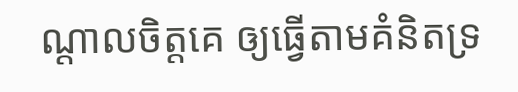ណ្តាលចិត្តគេ ឲ្យធ្វើតាមគំនិតទ្រ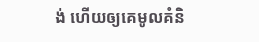ង់ ហើយឲ្យគេមូលគំនិ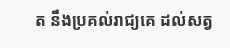ត នឹងប្រគល់រាជ្យគេ ដល់សត្វ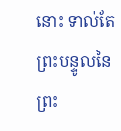នោះ ទាល់តែព្រះបន្ទូលនៃព្រះ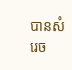បានសំរេច